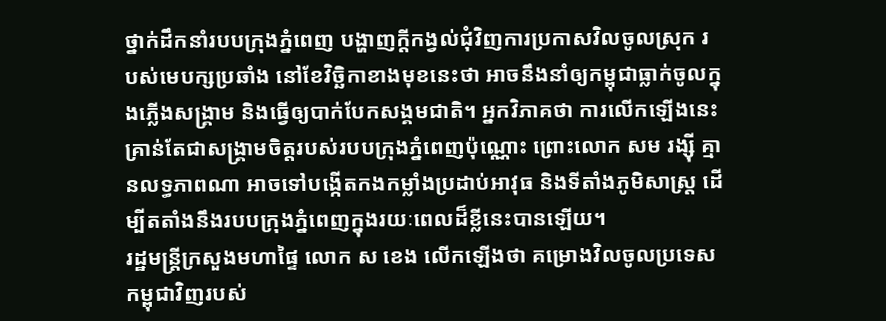ថ្នាក់ដឹកនាំរបបក្រុងភ្នំពេញ បង្ហាញក្ដីកង្វល់ជុំវិញការប្រកាសវិលចូលស្រុក របស់មេបក្សប្រឆាំង នៅខែវិច្ឆិកាខាងមុខនេះថា អាចនឹងនាំឲ្យកម្ពុជាធ្លាក់ចូលក្នុងភ្លើងសង្គ្រាម និងធ្វើឲ្យបាក់បែកសង្គមជាតិ។ អ្នកវិភាគថា ការលើកឡើងនេះគ្រាន់តែជាសង្គ្រាមចិត្តរបស់របបក្រុងភ្នំពេញប៉ុណ្ណោះ ព្រោះលោក សម រង្ស៊ី គ្មានលទ្ធភាពណា អាចទៅបង្កើតកងកម្លាំងប្រដាប់អាវុធ និងទីតាំងភូមិសាស្ត្រ ដើម្បីតតាំងនឹងរបបក្រុងភ្នំពេញក្នុងរយៈពេលដ៏ខ្លីនេះបានឡើយ។
រដ្ឋមន្ត្រីក្រសួងមហាផ្ទៃ លោក ស ខេង លើកឡើងថា គម្រោងវិលចូលប្រទេសកម្ពុជាវិញរបស់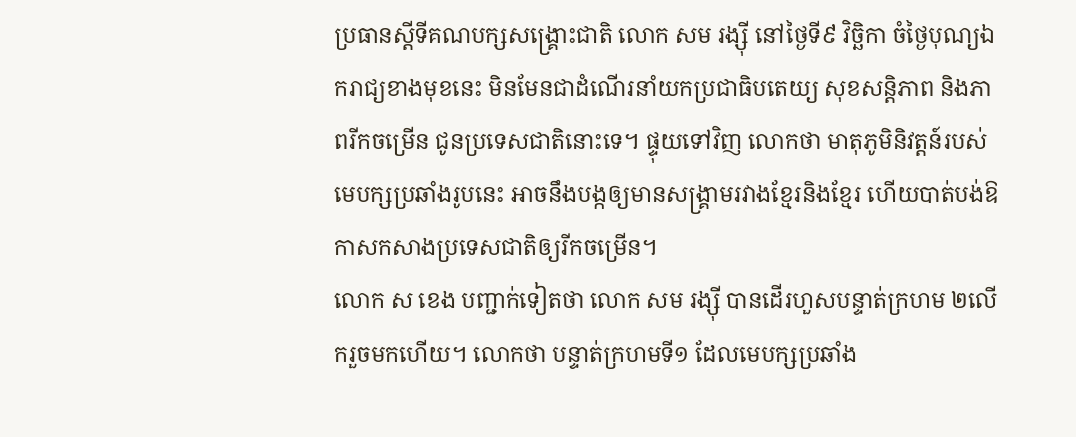ប្រធានស្ដីទីគណបក្សសង្គ្រោះជាតិ លោក សម រង្ស៊ី នៅថ្ងៃទី៩ វិច្ឆិកា ចំថ្ងៃបុណ្យឯករាជ្យខាងមុខនេះ មិនមែនជាដំណើរនាំយកប្រជាធិបតេយ្យ សុខសន្តិភាព និងភាពរីកចម្រើន ជូនប្រទេសជាតិនោះទេ។ ផ្ទុយទៅវិញ លោកថា មាតុភូមិនិវត្តន៍របស់មេបក្សប្រឆាំងរូបនេះ អាចនឹងបង្កឲ្យមានសង្គ្រាមរវាងខ្មែរនិងខ្មែរ ហើយបាត់បង់ឱកាសកសាងប្រទេសជាតិឲ្យរីកចម្រើន។
លោក ស ខេង បញ្ជាក់ទៀតថា លោក សម រង្ស៊ី បានដើរហួសបន្ទាត់ក្រហម ២លើករួចមកហើយ។ លោកថា បន្ទាត់ក្រហមទី១ ដែលមេបក្សប្រឆាំង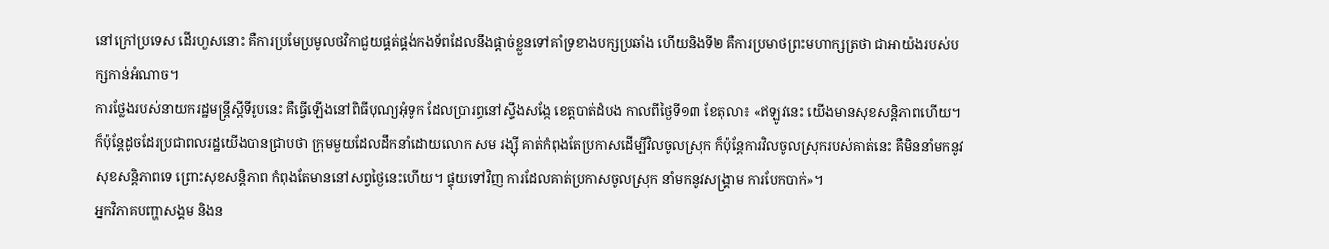នៅក្រៅប្រទេស ដើរហួសនោះ គឺការប្រមែប្រមូលថវិកាជួយផ្គត់ផ្គង់កងទ័ពដែលនឹងផ្ដាច់ខ្លួនទៅគាំទ្រខាងបក្សប្រឆាំង ហើយនិងទី២ គឺការប្រមាថព្រះមហាក្សត្រថា ជាអាយ៉ងរបស់បក្សកាន់អំណាច។
ការថ្លែងរបស់នាយករដ្ឋមន្ត្រីស្ដីទីរូបនេះ គឺធ្វើឡើងនៅពិធីបុណ្យអុំទូក ដែលប្រារព្ធនៅស្ទឹងសង្កែ ខេត្តបាត់ដំបង កាលពីថ្ងៃទី១៣ ខែតុលា៖ «ឥឡូវនេះ យើងមានសុខសន្តិភាពហើយ។ ក៏ប៉ុន្តែដូចដែរប្រជាពលរដ្ឋយើងបានជ្រាបថា ក្រុមមួយដែលដឹកនាំដោយលោក សម រង្ស៊ី គាត់កំពុងតែប្រកាសដើម្បីវិលចូលស្រុក ក៏ប៉ុន្តែការវិលចូលស្រុករបស់គាត់នេះ គឺមិននាំមកនូវសុខសន្តិភាពទេ ព្រោះសុខសន្តិភាព កំពុងតែមាននៅសព្វថ្ងៃនេះហើយ។ ផ្ទុយទៅវិញ ការដែលគាត់ប្រកាសចូលស្រុក នាំមកនូវសង្គ្រាម ការបែកបាក់»។
អ្នកវិភាគបញ្ហាសង្គម និងន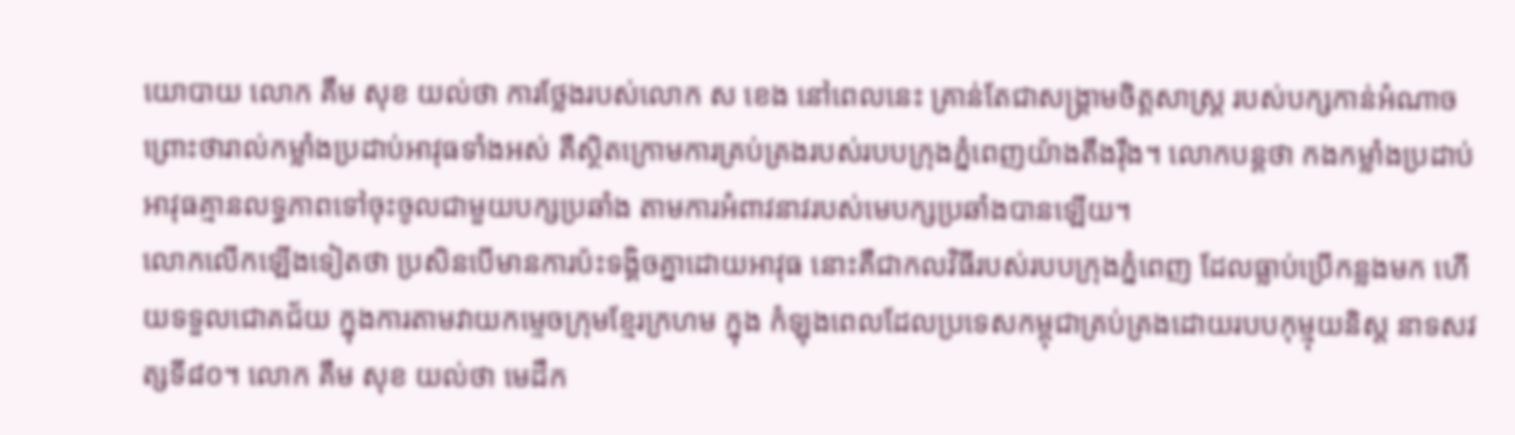យោបាយ លោក គឹម សុខ យល់ថា ការថ្លែងរបស់លោក ស ខេង នៅពេលនេះ គ្រាន់តែជាសង្គ្រាមចិត្តសាស្ត្រ របស់បក្សកាន់អំណាច ព្រោះថារាល់កម្លាំងប្រដាប់អាវុធទាំងអស់ គឺស្ថិតក្រោមការគ្រប់គ្រងរបស់របបក្រុងភ្នំពេញយ៉ាងតឹងរ៉ឹង។ លោកបន្តថា កងកម្លាំងប្រដាប់អាវុធគ្មានលទ្ធភាពទៅចុះចូលជាមួយបក្សប្រឆាំង តាមការអំពាវនាវរបស់មេបក្សប្រឆាំងបានឡើយ។
លោកលើកឡើងទៀតថា ប្រសិនបើមានការប៉ះទង្គិចគ្នាដោយអាវុធ នោះគឺជាកលវិធីរបស់របបក្រុងភ្នំពេញ ដែលធ្លាប់ប្រើកន្លងមក ហើយទទួលជោគជ័យ ក្នុងការតាមវាយកម្ទេចក្រុមខ្មែរក្រហម ក្នុង កំឡុងពេលដែលប្រទេសកម្ពុជាគ្រប់គ្រងដោយរបបកុម្មុយនិស្ត នាទសវត្សទី៨០។ លោក គឹម សុខ យល់ថា មេដឹក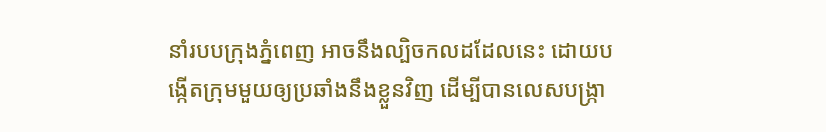នាំរបបក្រុងភ្នំពេញ អាចនឹងល្បិចកលដដែលនេះ ដោយបង្កើតក្រុមមួយឲ្យប្រឆាំងនឹងខ្លួនវិញ ដើម្បីបានលេសបង្ក្រា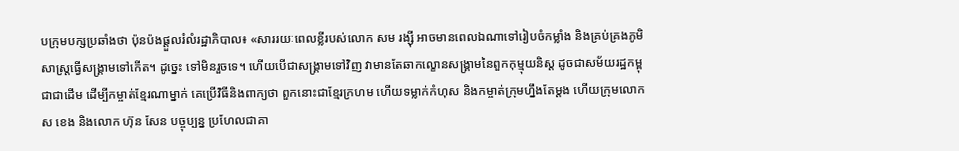បក្រុមបក្សប្រឆាំងថា ប៉ុនប៉ងផ្ដួលរំលំរដ្ឋាភិបាល៖ «សាររយៈពេលខ្លីរបស់លោក សម រង្ស៊ី អាចមានពេលឯណាទៅរៀបចំកម្លាំង និងគ្រប់គ្រងភូមិសាស្ត្រធ្វើសង្គ្រាមទៅកើត។ ដូច្នេះ ទៅមិនរួចទេ។ ហើយបើជាសង្គ្រាមទៅវិញ វាមានតែឆាកល្ខោនសង្គ្រាមនៃពួកកុម្មុយនិស្ត ដូចជាសម័យរដ្ឋកម្ពុជាជាដើម ដើម្បីកម្ចាត់ខ្មែរណាម្នាក់ គេប្រើវិធីនិងពាក្យថា ពួកនោះជាខ្មែរក្រហម ហើយទម្លាក់កំហុស និងកម្ចាត់ក្រុមហ្នឹងតែម្ដង ហើយក្រុមលោក ស ខេង និងលោក ហ៊ុន សែន បច្ចុប្បន្ន ប្រហែលជាគា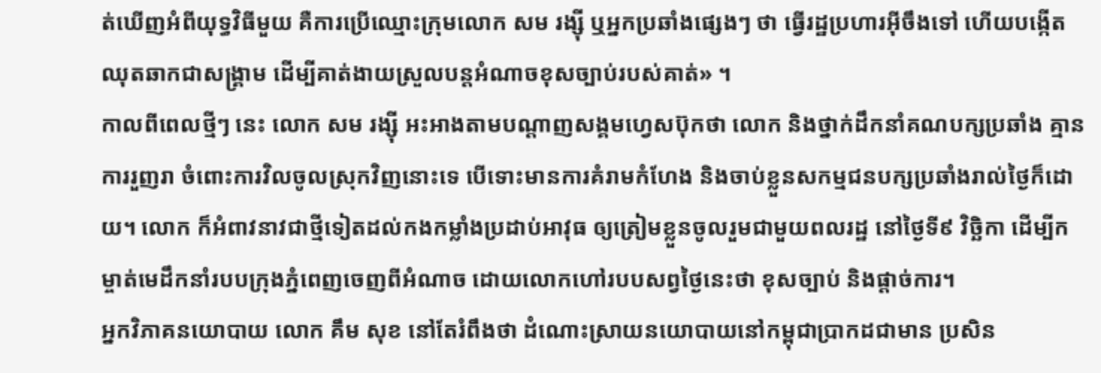ត់ឃើញអំពីយុទ្ធវិធីមួយ គឺការប្រើឈ្មោះក្រុមលោក សម រង្ស៊ី ឬអ្នកប្រឆាំងផ្សេងៗ ថា ធ្វើរដ្ឋប្រហារអ៊ីចឹងទៅ ហើយបង្កើតឈុតឆាកជាសង្គ្រាម ដើម្បីគាត់ងាយស្រួលបន្តអំណាចខុសច្បាប់របស់គាត់» ។
កាលពីពេលថ្មីៗ នេះ លោក សម រង្ស៊ី អះអាងតាមបណ្ដាញសង្គមហ្វេសប៊ុកថា លោក និងថ្នាក់ដឹកនាំគណបក្សប្រឆាំង គ្មានការរួញរា ចំពោះការវិលចូលស្រុកវិញនោះទេ បើទោះមានការគំរាមកំហែង និងចាប់ខ្លួនសកម្មជនបក្សប្រឆាំងរាល់ថ្ងៃក៏ដោយ។ លោក ក៏អំពាវនាវជាថ្មីទៀតដល់កងកម្លាំងប្រដាប់អាវុធ ឲ្យត្រៀមខ្លួនចូលរួមជាមួយពលរដ្ឋ នៅថ្ងៃទី៩ វិច្ឆិកា ដើម្បីកម្ចាត់មេដឹកនាំរបបក្រុងភ្នំពេញចេញពីអំណាច ដោយលោកហៅរបបសព្វថ្ងៃនេះថា ខុសច្បាប់ និងផ្ដាច់ការ។
អ្នកវិភាគនយោបាយ លោក គឹម សុខ នៅតែរំពឹងថា ដំណោះស្រាយនយោបាយនៅកម្ពុជាប្រាកដជាមាន ប្រសិន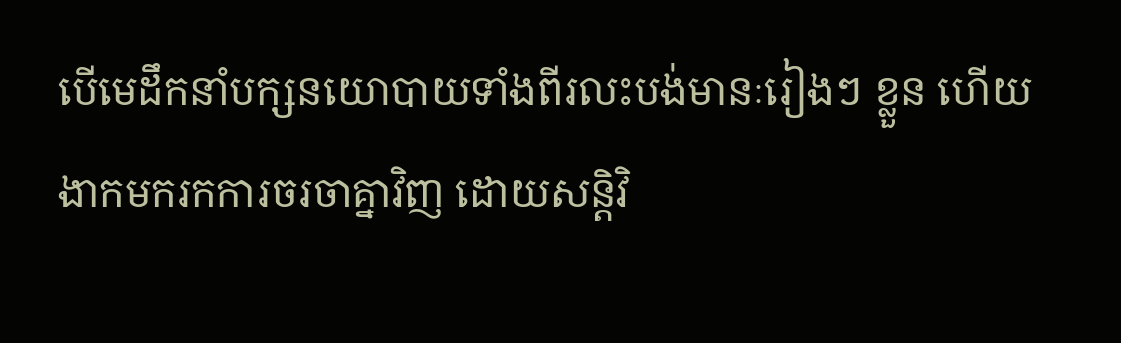បើមេដឹកនាំបក្សនយោបាយទាំងពីរលះបង់មានៈរៀងៗ ខ្លួន ហើយងាកមករកការចរចាគ្នាវិញ ដោយសន្តិវិ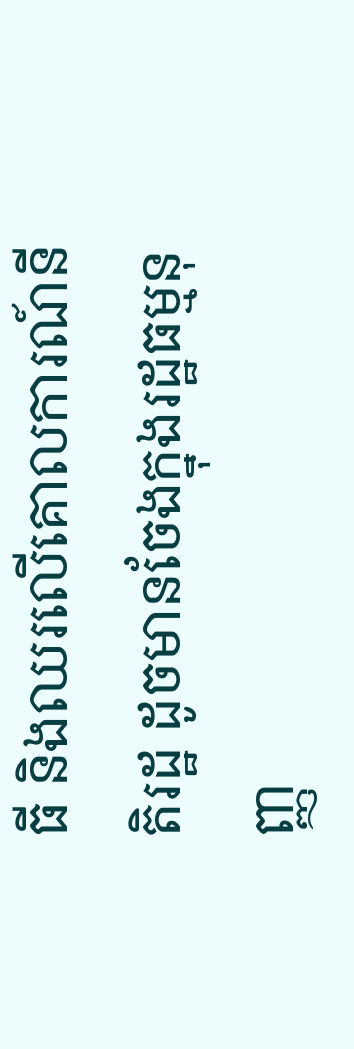ធី និងឈរលើគោលការណ៍នីតិរដ្ឋ ដូចមានចែងក្នុងរដ្ឋធម្មនុញ្ញ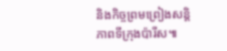និងកិច្ចព្រមព្រៀងសន្តិភាពទីក្រុងប៉ារីស៕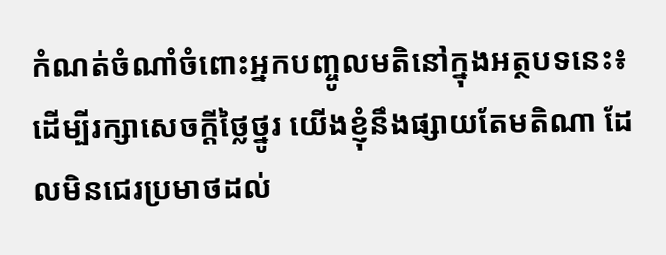កំណត់ចំណាំចំពោះអ្នកបញ្ចូលមតិនៅក្នុងអត្ថបទនេះ៖ ដើម្បីរក្សាសេចក្ដីថ្លៃថ្នូរ យើងខ្ញុំនឹងផ្សាយតែមតិណា ដែលមិនជេរប្រមាថដល់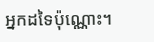អ្នកដទៃប៉ុណ្ណោះ។